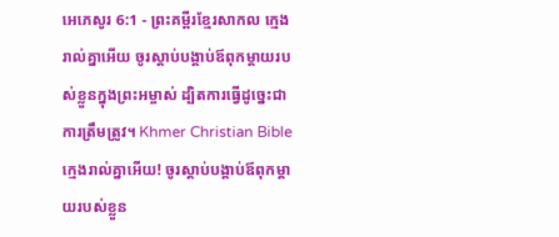អេភេសូរ 6:1 - ព្រះគម្ពីរខ្មែរសាកល ក្មេងរាល់គ្នាអើយ ចូរស្ដាប់បង្គាប់ឪពុកម្ដាយរបស់ខ្លួនក្នុងព្រះអម្ចាស់ ដ្បិតការធ្វើដូច្នេះជាការត្រឹមត្រូវ។ Khmer Christian Bible ក្មេងរាល់គ្នាអើយ! ចូរស្ដាប់បង្គាប់ឪពុកម្ដាយរបស់ខ្លួន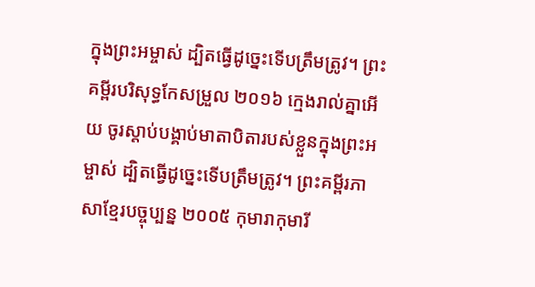ក្នុងព្រះអម្ចាស់ ដ្បិតធ្វើដូច្នេះទើបត្រឹមត្រូវ។ ព្រះគម្ពីរបរិសុទ្ធកែសម្រួល ២០១៦ ក្មេងរាល់គ្នាអើយ ចូរស្តាប់បង្គាប់មាតាបិតារបស់ខ្លួនក្នុងព្រះអម្ចាស់ ដ្បិតធ្វើដូច្នេះទើបត្រឹមត្រូវ។ ព្រះគម្ពីរភាសាខ្មែរបច្ចុប្បន្ន ២០០៥ កុមារាកុមារី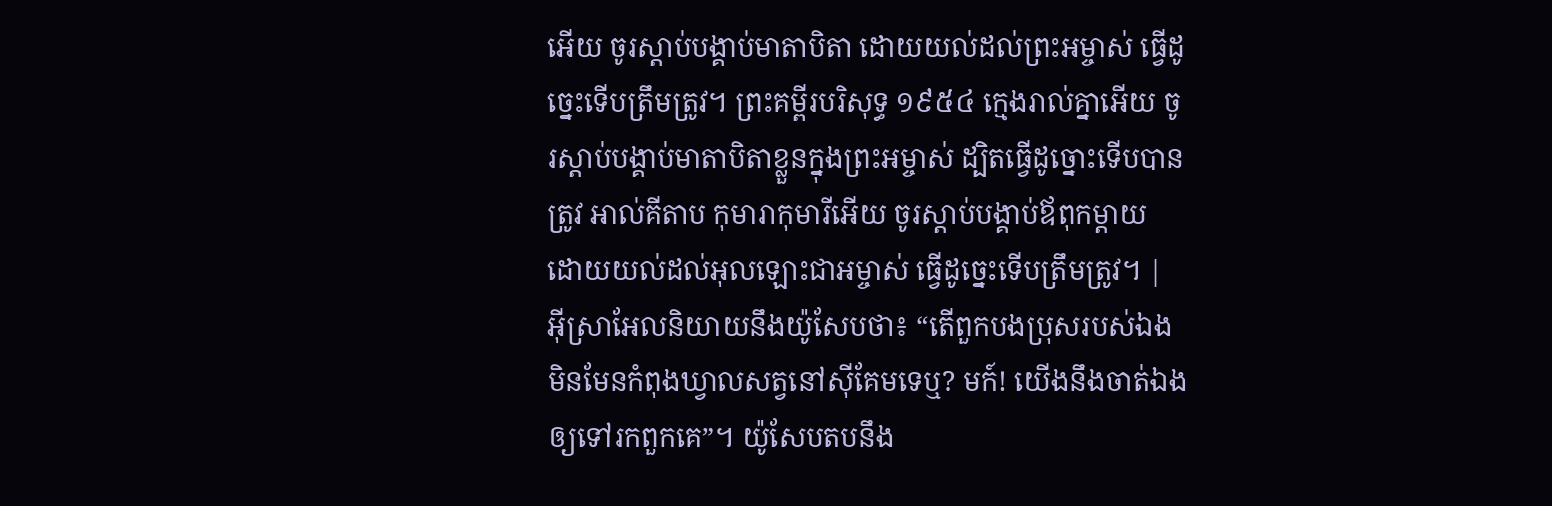អើយ ចូរស្ដាប់បង្គាប់មាតាបិតា ដោយយល់ដល់ព្រះអម្ចាស់ ធ្វើដូច្នេះទើបត្រឹមត្រូវ។ ព្រះគម្ពីរបរិសុទ្ធ ១៩៥៤ ក្មេងរាល់គ្នាអើយ ចូរស្តាប់បង្គាប់មាតាបិតាខ្លួនក្នុងព្រះអម្ចាស់ ដ្បិតធ្វើដូច្នោះទើបបានត្រូវ អាល់គីតាប កុមារាកុមារីអើយ ចូរស្ដាប់បង្គាប់ឪពុកម្តាយ ដោយយល់ដល់អុលឡោះជាអម្ចាស់ ធ្វើដូច្នេះទើបត្រឹមត្រូវ។ |
អ៊ីស្រាអែលនិយាយនឹងយ៉ូសែបថា៖ “តើពួកបងប្រុសរបស់ឯងមិនមែនកំពុងឃ្វាលសត្វនៅស៊ីគែមទេឬ? មក៍! យើងនឹងចាត់ឯងឲ្យទៅរកពួកគេ”។ យ៉ូសែបតបនឹង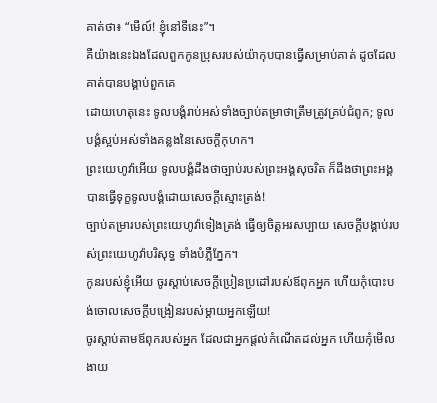គាត់ថា៖ “មើល៍! ខ្ញុំនៅទីនេះ”។
គឺយ៉ាងនេះឯងដែលពួកកូនប្រុសរបស់យ៉ាកុបបានធ្វើសម្រាប់គាត់ ដូចដែលគាត់បានបង្គាប់ពួកគេ
ដោយហេតុនេះ ទូលបង្គំរាប់អស់ទាំងច្បាប់តម្រាថាត្រឹមត្រូវគ្រប់ជំពូក; ទូលបង្គំស្អប់អស់ទាំងគន្លងនៃសេចក្ដីកុហក។
ព្រះយេហូវ៉ាអើយ ទូលបង្គំដឹងថាច្បាប់របស់ព្រះអង្គសុចរិត ក៏ដឹងថាព្រះអង្គបានធ្វើទុក្ខទូលបង្គំដោយសេចក្ដីស្មោះត្រង់!
ច្បាប់តម្រារបស់ព្រះយេហូវ៉ាទៀងត្រង់ ធ្វើឲ្យចិត្តអរសប្បាយ សេចក្ដីបង្គាប់របស់ព្រះយេហូវ៉ាបរិសុទ្ធ ទាំងបំភ្លឺភ្នែក។
កូនរបស់ខ្ញុំអើយ ចូរស្ដាប់សេចក្ដីប្រៀនប្រដៅរបស់ឪពុកអ្នក ហើយកុំបោះបង់ចោលសេចក្ដីបង្រៀនរបស់ម្ដាយអ្នកឡើយ!
ចូរស្ដាប់តាមឪពុករបស់អ្នក ដែលជាអ្នកផ្ដល់កំណើតដល់អ្នក ហើយកុំមើលងាយ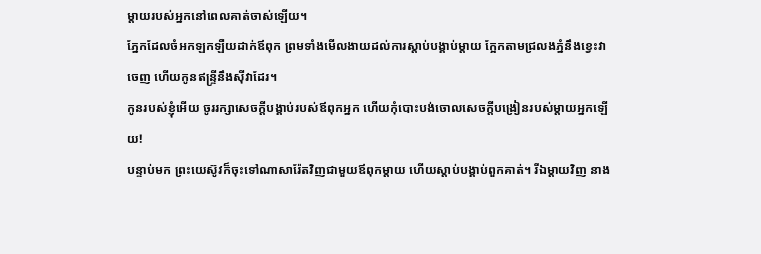ម្ដាយរបស់អ្នកនៅពេលគាត់ចាស់ឡើយ។
ភ្នែកដែលចំអកឡកឡឺយដាក់ឪពុក ព្រមទាំងមើលងាយដល់ការស្ដាប់បង្គាប់ម្ដាយ ក្អែកតាមជ្រលងភ្នំនឹងខ្វេះវាចេញ ហើយកូនឥន្ទ្រីនឹងស៊ីវាដែរ។
កូនរបស់ខ្ញុំអើយ ចូររក្សាសេចក្ដីបង្គាប់របស់ឪពុកអ្នក ហើយកុំបោះបង់ចោលសេចក្ដីបង្រៀនរបស់ម្ដាយអ្នកឡើយ!
បន្ទាប់មក ព្រះយេស៊ូវក៏ចុះទៅណាសារ៉ែតវិញជាមួយឪពុកម្ដាយ ហើយស្ដាប់បង្គាប់ពួកគាត់។ រីឯម្ដាយវិញ នាង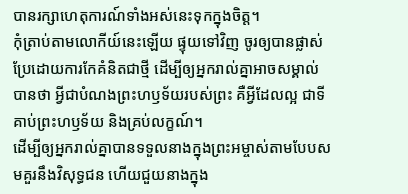បានរក្សាហេតុការណ៍ទាំងអស់នេះទុកក្នុងចិត្ត។
កុំត្រាប់តាមលោកីយ៍នេះឡើយ ផ្ទុយទៅវិញ ចូរឲ្យបានផ្លាស់ប្រែដោយការកែគំនិតជាថ្មី ដើម្បីឲ្យអ្នករាល់គ្នាអាចសម្គាល់បានថា អ្វីជាបំណងព្រះហឫទ័យរបស់ព្រះ គឺអ្វីដែលល្អ ជាទីគាប់ព្រះហឫទ័យ និងគ្រប់លក្ខណ៍។
ដើម្បីឲ្យអ្នករាល់គ្នាបានទទួលនាងក្នុងព្រះអម្ចាស់តាមបែបសមគួរនឹងវិសុទ្ធជន ហើយជួយនាងក្នុង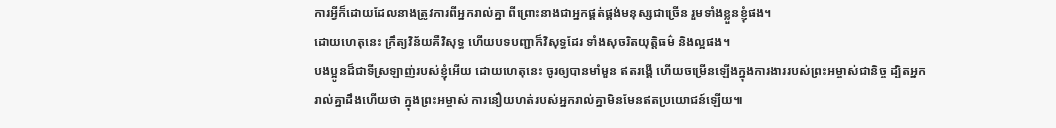ការអ្វីក៏ដោយដែលនាងត្រូវការពីអ្នករាល់គ្នា ពីព្រោះនាងជាអ្នកផ្គត់ផ្គង់មនុស្សជាច្រើន រួមទាំងខ្លួនខ្ញុំផង។
ដោយហេតុនេះ ក្រឹត្យវិន័យគឺវិសុទ្ធ ហើយបទបញ្ជាក៏វិសុទ្ធដែរ ទាំងសុចរិតយុត្តិធម៌ និងល្អផង។
បងប្អូនដ៏ជាទីស្រឡាញ់របស់ខ្ញុំអើយ ដោយហេតុនេះ ចូរឲ្យបានមាំមួន ឥតរង្គើ ហើយចម្រើនឡើងក្នុងការងាររបស់ព្រះអម្ចាស់ជានិច្ច ដ្បិតអ្នករាល់គ្នាដឹងហើយថា ក្នុងព្រះអម្ចាស់ ការនឿយហត់របស់អ្នករាល់គ្នាមិនមែនឥតប្រយោជន៍ឡើយ៕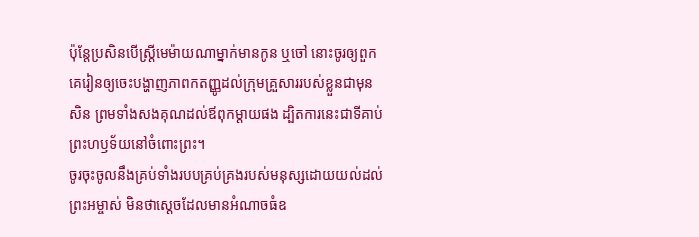ប៉ុន្តែប្រសិនបើស្ត្រីមេម៉ាយណាម្នាក់មានកូន ឬចៅ នោះចូរឲ្យពួកគេរៀនឲ្យចេះបង្ហាញភាពកតញ្ញូដល់ក្រុមគ្រួសាររបស់ខ្លួនជាមុនសិន ព្រមទាំងសងគុណដល់ឪពុកម្ដាយផង ដ្បិតការនេះជាទីគាប់ព្រះហឫទ័យនៅចំពោះព្រះ។
ចូរចុះចូលនឹងគ្រប់ទាំងរបបគ្រប់គ្រងរបស់មនុស្សដោយយល់ដល់ព្រះអម្ចាស់ មិនថាស្ដេចដែលមានអំណាចធំឧ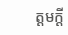ត្ដមក្ដី